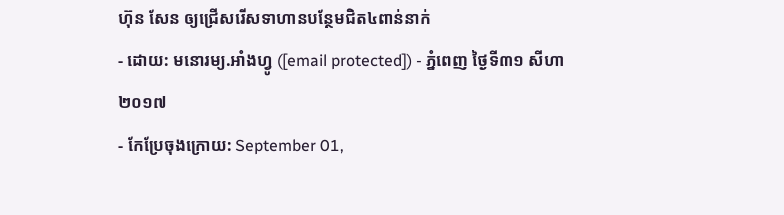ហ៊ុន សែន ឲ្យជ្រើសរើសទាហានបន្ថែមជិត៤ពាន់នាក់
- ដោយ: មនោរម្យ.អាំងហ្វូ ([email protected]) - ភ្នំពេញ ថ្ងៃទី៣១ សីហា ២០១៧
- កែប្រែចុងក្រោយ: September 01,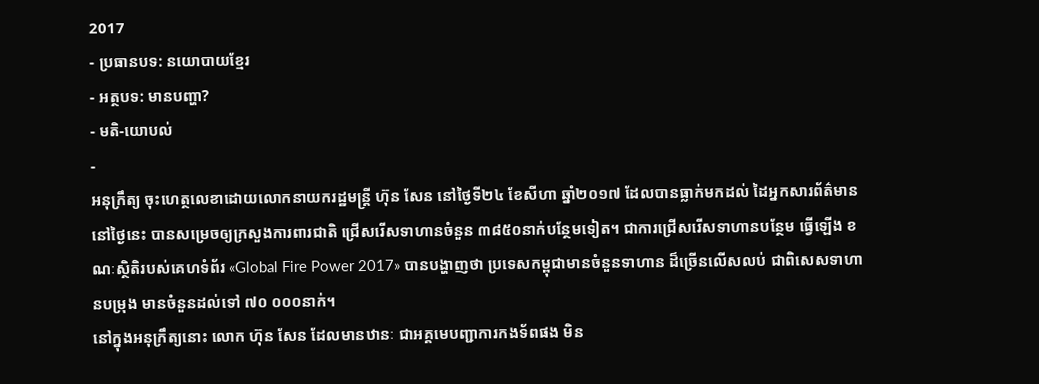2017
- ប្រធានបទ: នយោបាយខ្មែរ
- អត្ថបទ: មានបញ្ហា?
- មតិ-យោបល់
-
អនុក្រឹត្យ ចុះហេត្ថលេខាដោយលោកនាយករដ្ឋមន្ត្រី ហ៊ុន សែន នៅថ្ងៃទី២៤ ខែសីហា ឆ្នាំ២០១៧ ដែលបានធ្លាក់មកដល់ ដៃអ្នកសារព័ត៌មាន នៅថ្ងៃនេះ បានសម្រេចឲ្យក្រសួងការពារជាតិ ជ្រើសរើសទាហានចំនួន ៣៨៥០នាក់បន្ថែមទៀត។ ជាការជ្រើសរើសទាហានបន្ថែម ធ្វើឡើង ខណៈស្ថិតិរបស់គេហទំព័រ «Global Fire Power 2017» បានបង្ហាញថា ប្រទេសកម្ពុជាមានចំនួនទាហាន ដ៏ច្រើនលើសលប់ ជាពិសេសទាហានបម្រុង មានចំនួនដល់ទៅ ៧០ ០០០នាក់។
នៅក្នុងអនុក្រឹត្យនោះ លោក ហ៊ុន សែន ដែលមានឋានៈ ជាអគ្គមេបញ្ជាការកងទ័ពផង មិន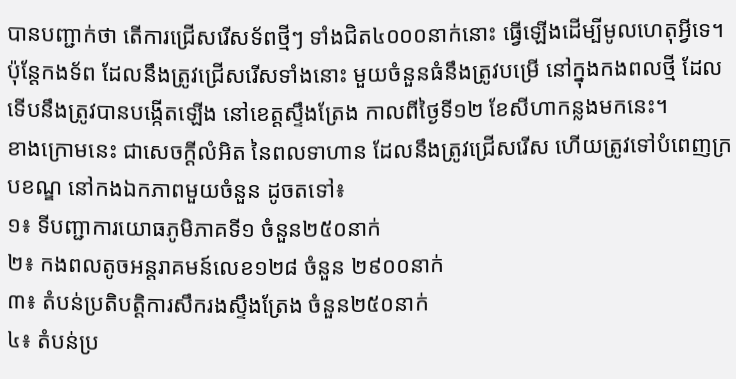បានបញ្ជាក់ថា តើការជ្រើសរើសទ័ពថ្មីៗ ទាំងជិត៤០០០នាក់នោះ ធ្វើឡើងដើម្បីមូលហេតុអ្វីទេ។ ប៉ុន្តែកងទ័ព ដែលនឹងត្រូវជ្រើសរើសទាំងនោះ មួយចំនួនធំនឹងត្រូវបម្រើ នៅក្នុងកងពលថ្មី ដែលទើបនឹងត្រូវបានបង្កើតឡើង នៅខេត្តស្ទឹងត្រែង កាលពីថ្ងៃទី១២ ខែសីហាកន្លងមកនេះ។
ខាងក្រោមនេះ ជាសេចក្ដីលំអិត នៃពលទាហាន ដែលនឹងត្រូវជ្រើសរើស ហើយត្រូវទៅបំពេញក្របខណ្ឌ នៅកងឯកភាពមួយចំនួន ដូចតទៅ៖
១៖ ទីបញ្ជាការយោធភូមិភាគទី១ ចំនួន២៥០នាក់
២៖ កងពលតូចអន្តរាគមន៍លេខ១២៨ ចំនួន ២៩០០នាក់
៣៖ តំបន់ប្រតិបត្តិការសឹករងស្ទឹងត្រែង ចំនួន២៥០នាក់
៤៖ តំបន់ប្រ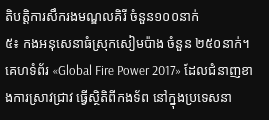តិបត្តិការសឹករងមណ្ឌលគិរី ចំនួន១០០នាក់
៥៖ កងអនុសេនាធំស្រុកសៀមប៉ាង ចំនួន ២៥០នាក់។
គេហទំព័រ «Global Fire Power 2017» ដែលជំនាញខាងការស្រាវជ្រាវ ធ្វើស្ថិតិពីកងទ័ព នៅក្នុងប្រទេសនា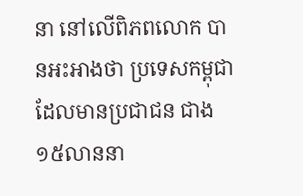នា នៅលើពិភពលោក បានអះអាងថា ប្រទេសកម្ពុជា ដែលមានប្រជាជន ជាង១៥លាននា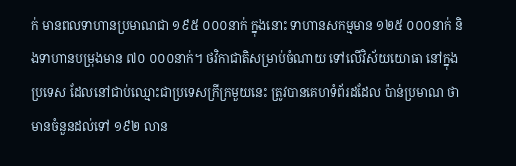ក់ មានពលទាហានប្រមាណជា ១៩៥ ០០០នាក់ ក្នុងនោះ ទាហានសកម្មមាន ១២៥ ០០០នាក់ និងទាហានបម្រុងមាន ៧០ ០០០នាក់។ ថវិកាជាតិសម្រាប់ចំណាយ ទៅលើវិស័យយោធា នៅក្នុងប្រទេស ដែលនៅជាប់ឈ្មោះជាប្រទេសក្រីក្រមួយនេះ ត្រូវបានគេហទំព័រដដែល ប៉ាន់ប្រមាណ ថាមានចំនួនដល់ទៅ ១៩២ លាន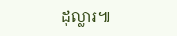ដុល្លារ៕